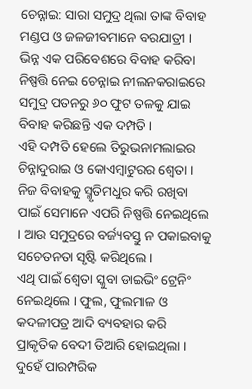ଚେନ୍ନାଇ: ସାରା ସମୁଦ୍ର ଥିଲା ତାଙ୍କ ବିବାହ ମଣ୍ଡପ ଓ ଜଳଜୀବମାନେ ବରଯାତ୍ରୀ । ଭିନ୍ନ ଏକ ପରିବେଶରେ ବିବାହ କରିବା ନିଷ୍ପତ୍ତି ନେଇ ଚେନ୍ନାଇ ନୀଲନକରାଇରେ ସମୁଦ୍ର ପତନରୁ ୬୦ ଫୁଟ ତଳକୁ ଯାଇ ବିବାହ କରିଛନ୍ତି ଏକ ଦମ୍ପତି ।
ଏହି ଦମ୍ପତି ହେଲେ ତିରୁଭନାମଲାଇର ଚିନ୍ନାଦୁରାଇ ଓ କୋଏମ୍ବାଟୁରର ଶ୍ୱେତା । ନିଜ ବିବାହକୁ ସ୍ମୃତିମଧୁର କରି ରଖିବା ପାଇଁ ସେମାନେ ଏପରି ନିଷ୍ପତ୍ତି ନେଇଥିଲେ । ଆଉ ସମୁଦ୍ରରେ ବର୍ଜ୍ୟବସ୍ତୁ ନ ପକାଇବାକୁ ସଚେତନତା ସୃଷ୍ଟି କରିଥିଲେ ।
ଏଥି ପାଇଁ ଶ୍ୱେତା ସ୍କୁବା ଡାଇଭିଂ ଟ୍ରେନିଂ ନେଇଥିଲେ । ଫୁଲ, ଫୁଲମାଳ ଓ କଦଳୀପତ୍ର ଆଦି ବ୍ୟବହାର କରି ପ୍ରାକୃତିକ ବେଦୀ ତିଆରି ହୋଇଥିଲା । ଦୁହେଁ ପାରମ୍ପରିକ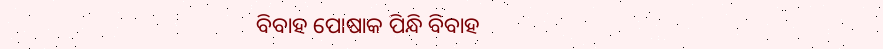ବିବାହ ପୋଷାକ ପିନ୍ଧି ବିବାହ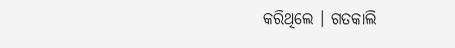କରିଥିଲେ । ଗତକାଲି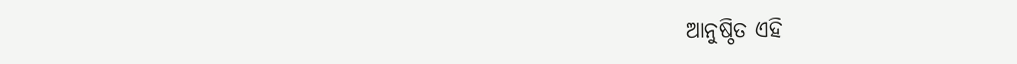ଆନୁଷ୍ଠିତ ଏହି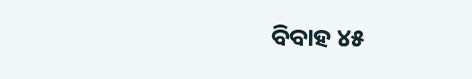ବିବାହ ୪୫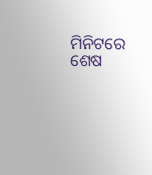ମିନିଟରେ ଶେଷ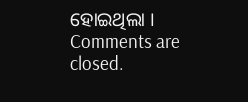ହୋଇଥିଲା ।
Comments are closed.